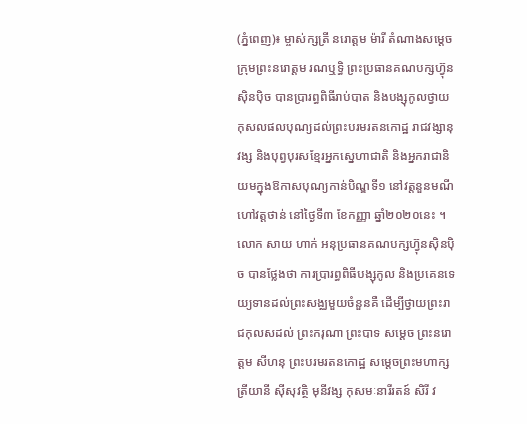(ភ្នំពេញ)៖ ម្ចាស់ក្សត្រី នរោត្តម ម៉ារី តំណាងសម្តេចក្រុមព្រះនរោត្តម រណឬទ្ធិ ព្រះប្រធានគណបក្សហ៊្វុនស៊ិនប៉ិច បានប្រារព្ធពិធីរាប់បាត និងបង្សុកូលថ្វាយកុសលផលបុណ្យដល់ព្រះបរមរតនកោដ្ឋ រាជវង្សានុវង្ស និងបុព្វបុរសខ្មែរអ្នកស្នេហាជាតិ និងអ្នករាជានិយមក្នុងឱកាសបុណ្យកាន់បិណ្ឌទី១ នៅវត្តនួនមណី ហៅវត្តថាន់ នៅថ្ងៃទី៣ ខែកញ្ញា ឆ្នាំ២០២០នេះ ។
លោក សាយ ហាក់ អនុប្រធានគណបក្សហ៊្វុនស៊ិនប៉ិច បានថ្លែងថា ការប្រារព្ធពិធីបង្សុកូល និងប្រគេនទេយ្យទានដល់ព្រះសង្ឈមួយចំនួនគឺ ដើម្បីថ្វាយព្រះរាជកុលសដល់ ព្រះករុណា ព្រះបាទ សម្តេច ព្រះនរោត្តម សីហនុ ព្រះបរមរតនកោដ្ឋ សម្តេចព្រះមហាក្សត្រីយានី ស៊ីសុវត្ថិ មុនីវង្ស កុសមៈនារីរតន៍ សិរី វ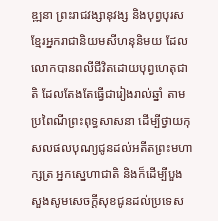ឌ្ឍនា ព្រះរាជវង្សានុវង្ស និងបុព្វបុរសខ្មែរអ្នករាជានិយមសីហនុនិមយ ដែលលោកបានពលីជីវិតដោយបុព្វហេតុជាតិ ដែលតែងតែធ្វើជារៀងរាល់ឆ្នាំ តាមប្រពៃណីព្រះពុទ្ធសាសនា ដើម្បីថ្វាយកុសលផលបុណ្យជូនដល់អតីតព្រះមហាក្សត្រ អ្នកស្នេហាជាតិ និងក៏ដើម្បីបួងសួងសូមសេចក្តីសុខជូនដល់ប្រទេស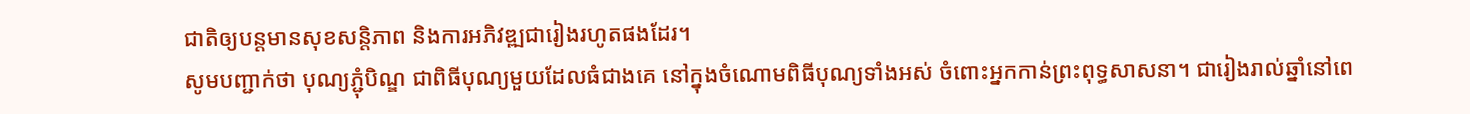ជាតិឲ្យបន្តមានសុខសន្តិភាព និងការអភិវឌ្ឍជារៀងរហូតផងដែរ។
សូមបញ្ជាក់ថា បុណ្យភ្ជុំបិណ្ឌ ជាពិធីបុណ្យមួយដែលធំជាងគេ នៅក្នុងចំណោមពិធីបុណ្យទាំងអស់ ចំពោះអ្នកកាន់ព្រះពុទ្ធសាសនា។ ជារៀងរាល់ឆ្នាំនៅពេ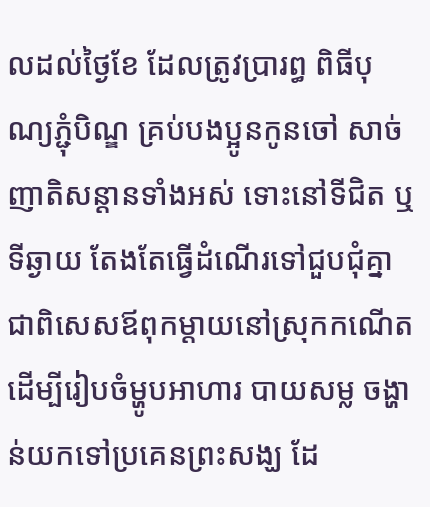លដល់ថ្ងៃខែ ដែលត្រូវប្រារព្ធ ពិធីបុណ្យភ្ជុំបិណ្ឌ គ្រប់បងប្អូនកូនចៅ សាច់ញាតិសន្ដានទាំងអស់ ទោះនៅទីជិត ឬទីឆ្ងាយ តែងតែធ្វើដំណើរទៅជួបជុំគ្នា ជាពិសេសឪពុកម្ដាយនៅស្រុកកណើត ដើម្បីរៀបចំម្ហូបអាហារ បាយសម្ល ចង្ហាន់យកទៅប្រគេនព្រះសង្ឃ ដែ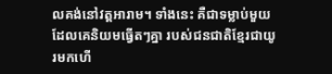លគង់នៅវត្តអារាម។ ទាំងនេះ គឺជាទម្លាប់មួយដែលគេនិយមធ្វើតៗគ្នា របស់ជនជាតិខ្មែរជាយូរមកហើ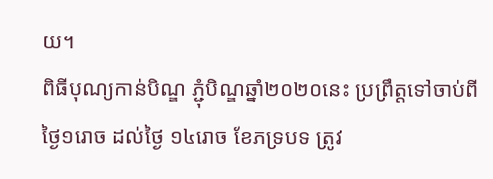យ។
ពិធីបុណ្យកាន់បិណ្ឌ ភ្ជុំបិណ្ឌឆ្នាំ២០២០នេះ ប្រព្រឹត្តទៅចាប់ពីថ្ងៃ១រោច ដល់ថ្ងៃ ១៤រោច ខែភទ្របទ ត្រូវ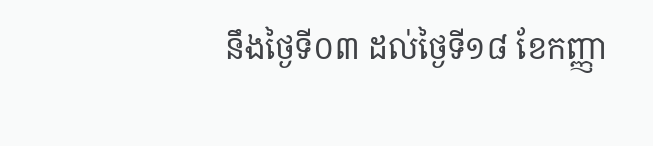នឹងថ្ងៃទី០៣ ដល់ថ្ងៃទី១៨ ខែកញ្ញា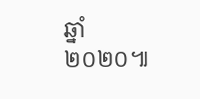ឆ្នាំ២០២០៕